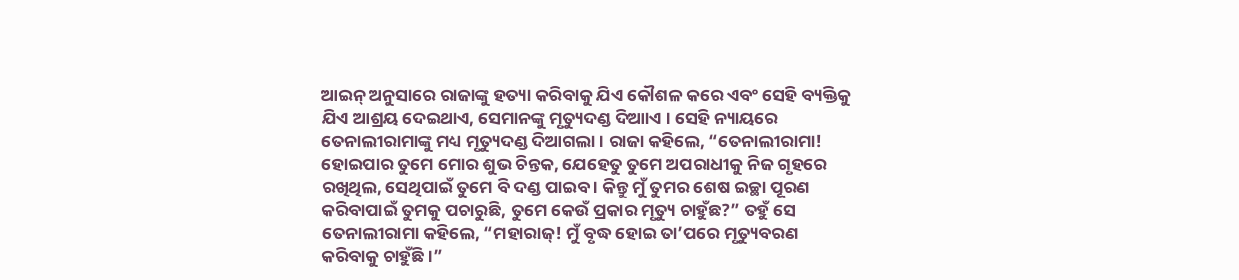ଆଇନ୍ ଅନୁସାରେ ରାଜାଙ୍କୁ ହତ୍ୟା କରିବାକୁ ଯିଏ କୌଶଳ କରେ ଏବଂ ସେହି ବ୍ୟକ୍ତିକୁ ଯିଏ ଆଶ୍ରୟ ଦେଇଥାଏ, ସେମାନଙ୍କୁ ମୃତ୍ୟୁଦଣ୍ଡ ଦିଆାଏ । ସେହି ନ୍ୟାୟରେ ତେନାଲୀରାମାଙ୍କୁ ମଧ୍ୟ ମୃତ୍ୟୁଦଣ୍ଡ ଦିଆଗଲା । ରାଜା କହିଲେ, “ତେନାଲୀରାମା! ହୋଇପାର ତୁମେ ମୋର ଶୁଭ ଚିନ୍ତକ, ଯେହେତୁ ତୁମେ ଅପରାଧୀକୁ ନିଜ ଗୃହରେ ରଖିଥିଲ, ସେଥିପାଇଁ ତୁମେ ବି ଦଣ୍ଡ ପାଇବ । କିନ୍ତୁ ମୁଁ ତୁମର ଶେଷ ଇଚ୍ଛା ପୂରଣ କରିବାପାଇଁ ତୁମକୁ ପଚାରୁଛି, ତୁମେ କେଉଁ ପ୍ରକାର ମୃତ୍ୟୁ ଚାହୁଁଛ?” ତହୁଁ ସେ ତେନାଲୀରାମା କହିଲେ, “ମହାରାଜ୍! ମୁଁ ବୃଦ୍ଧ ହୋଇ ତା’ପରେ ମୃତ୍ୟୁବରଣ କରିବାକୁ ଚାହୁଁଛି ।”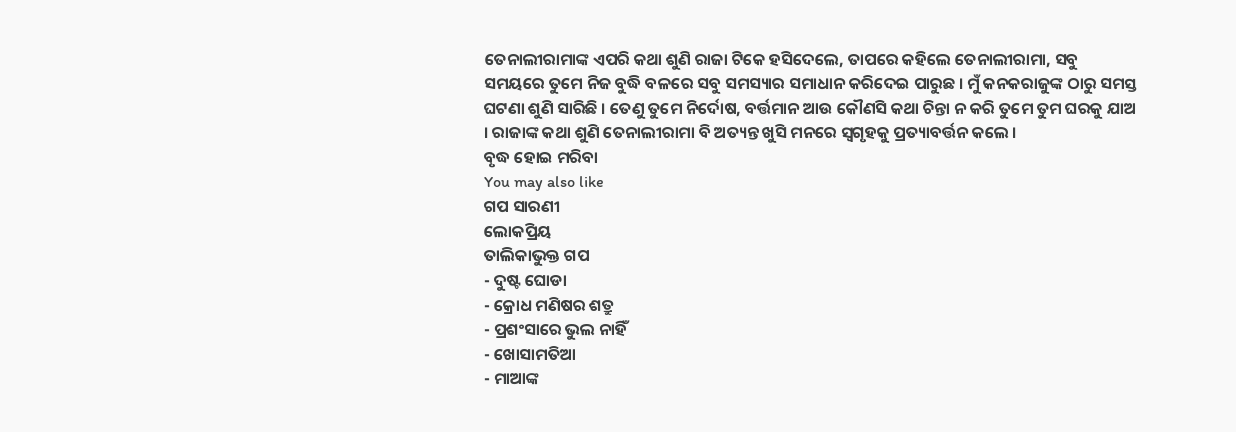ତେନାଲୀରାମାଙ୍କ ଏପରି କଥା ଶୁଣି ରାଜା ଟିକେ ହସିଦେଲେ, ତାପରେ କହିଲେ ତେନାଲୀରାମା, ସବୁ ସମୟରେ ତୁମେ ନିଜ ବୁଦ୍ଧି ବଳରେ ସବୁ ସମସ୍ୟାର ସମାଧାନ କରିଦେଇ ପାରୁଛ । ମୁଁ କନକରାଜୁଙ୍କ ଠାରୁ ସମସ୍ତ ଘଟଣା ଶୁଣି ସାରିଛି । ତେଣୁ ତୁମେ ନିର୍ଦୋଷ, ବର୍ତ୍ତମାନ ଆଉ କୌଣସି କଥା ଚିନ୍ତା ନ କରି ତୁମେ ତୁମ ଘରକୁ ଯାଅ । ରାଜାଙ୍କ କଥା ଶୁଣି ତେନାଲୀରାମା ବି ଅତ୍ୟନ୍ତ ଖୁସି ମନରେ ସ୍ୱଗୃହକୁ ପ୍ରତ୍ୟାବର୍ତ୍ତନ କଲେ ।
ବୃଦ୍ଧ ହୋଇ ମରିବା
You may also like
ଗପ ସାରଣୀ
ଲୋକପ୍ରିୟ
ତାଲିକାଭୁକ୍ତ ଗପ
- ଦୁଷ୍ଟ ଘୋଡା
- କ୍ରୋଧ ମଣିଷର ଶତ୍ରୁ
- ପ୍ରଶଂସାରେ ଭୁଲ ନାହିଁ
- ଖୋସାମତିଆ
- ମାଆଙ୍କ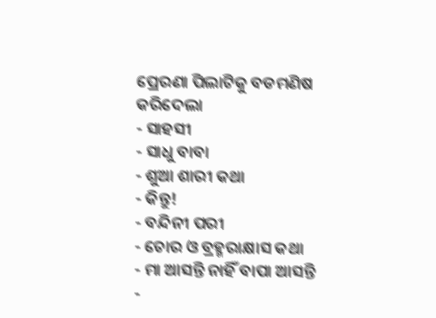ପ୍ରେରଣା ପିଲାଟିକୁ ବଡମଣିଷ କରିଦେଲା
- ସାହସୀ
- ସାଧୁ ବାବା
- ଶୁଆ ଶାରୀ କଥା
- କିନ୍ତୁ!
- ବନ୍ଦିନୀ ପରୀ
- ଚୋର ଓ ବ୍ରହ୍ମରାକ୍ଷାସ କଥା
- ମା ଆସନ୍ତି ନାହିଁ ବାପା ଆସନ୍ତି
-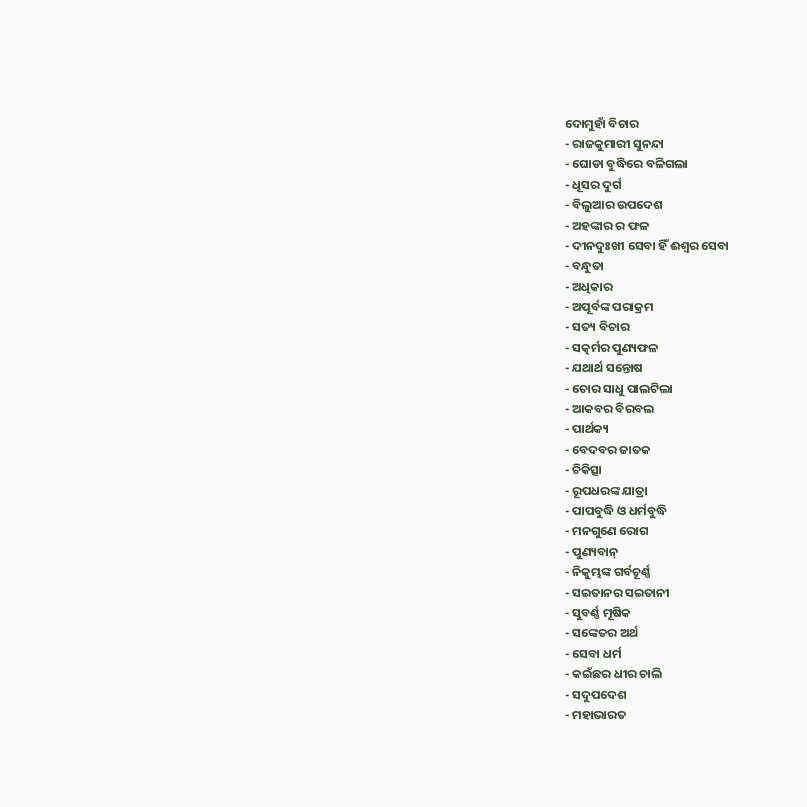ଦୋମୁହାଁ ବିଚାର
- ରାଜକୁମାରୀ ସୁନନ୍ଦା
- ଘୋଡା ବୁଦ୍ଧିରେ ବଳିଗଲା
- ଧୂସର ଦୁର୍ଗ
- ବିଲୁଆର ଉପଦେଶ
- ଅହଙ୍କାର ର ଫଳ
- ଦୀନଦୁଃଖୀ ସେବା ହିଁ ଈଶ୍ୱର ସେବା
- ବନ୍ଧୁତା
- ଅଧିକାର
- ଅପୂର୍ବଙ୍କ ପରାକ୍ରମ
- ସତ୍ୟ ବିଚାର
- ସତ୍କର୍ମର ପୁଣ୍ୟଫଳ
- ଯଥାର୍ଥ ସନ୍ତୋଷ
- ଚୋର ସାଧୁ ପାଲଟିଲା
- ଆକବର ବିରବଲ
- ପାର୍ଥକ୍ୟ
- ବେଦବର ଜାତକ
- ଚିକିତ୍ସା
- ରୂପଧରଙ୍କ ଯାତ୍ରା
- ପାପବୁଦ୍ଧି ଓ ଧର୍ମବୁଦ୍ଧି
- ମନଗୁଣେ ରୋଗ
- ପୁଣ୍ୟବାନ୍
- ନିକୁମ୍ଭଙ୍କ ଗର୍ବଚୂର୍ଣ୍ଣ
- ସଇତାନର ସଇତାନୀ
- ସୁବର୍ଣ୍ଣ ମୂଷିକ
- ସଙ୍କେତର ଅର୍ଥ
- ସେବା ଧର୍ମ
- କଇଁଛର ଧୀର ଚାଲି
- ସଦୁପଦେଶ
- ମହାଭାରତ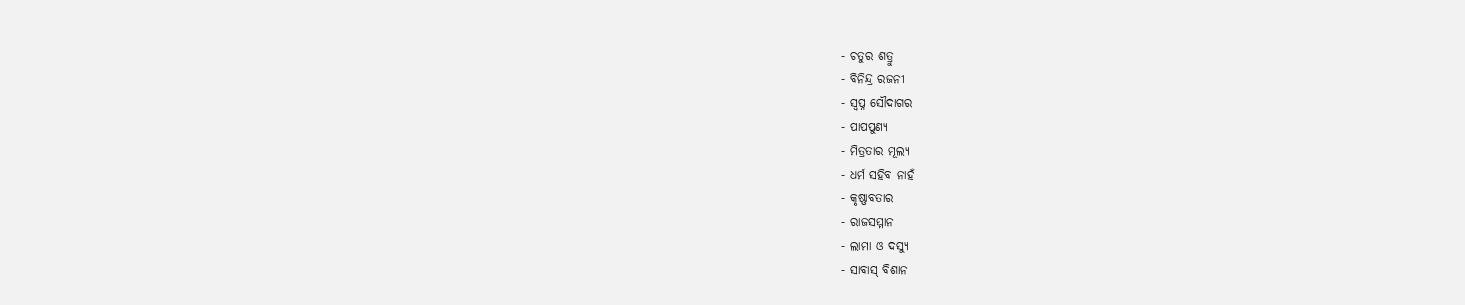- ଚତୁର ଶତ୍ରୁ
- ବିନିନ୍ଦ୍ର ରଜନୀ
- ସ୍ୱପ୍ନ ସୌଦାଗର
- ପାପପୁଣ୍ୟ
- ମିତ୍ରତାର ମୂଲ୍ୟ
- ଧର୍ମ ସହିବ ନାହଁ
- କୃଷ୍ଣାବତାର
- ରାଜସମ୍ମାନ
- ଲାମା ଓ ଦସ୍ୟୁ
- ସାବାସ୍ ବିଶାନ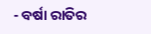- ବର୍ଷା ରାତିର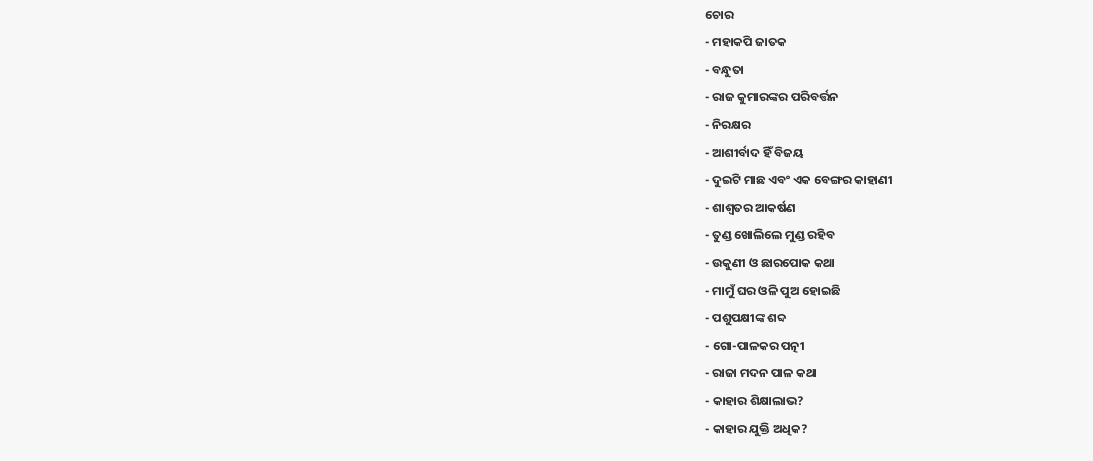ଚୋର
- ମହାକପି ଜାତକ
- ବନ୍ଧୁତା
- ରାଜ କୁମାରଙ୍କର ପରିବର୍ତ୍ତନ
- ନିରକ୍ଷର
- ଆଶୀର୍ବାଦ ହିଁ ବିଜୟ
- ଦୁଇଟି ମାଛ ଏବଂ ଏକ ବେଙ୍ଗର କାହାଣୀ
- ଶାଶ୍ୱତର ଆକର୍ଷଣ
- ତୁଣ୍ଡ ଖୋଲିଲେ ମୁଣ୍ଡ ରହିବ
- ଉକୁଣୀ ଓ ଛାରପୋକ କଥା
- ମାମୁଁ ଘର ଓଳି ପୁଅ ହୋଇଛି
- ପଶୁପକ୍ଷୀଙ୍କ ଶବ୍ଦ
- ଗୋ-ପାଳକର ପତ୍ନୀ
- ରାଜା ମଦନ ପାଳ କଥା
- କାହାର ଶିକ୍ଷାଲାଭ?
- କାହାର ଯୁକ୍ତି ଅଧିକ?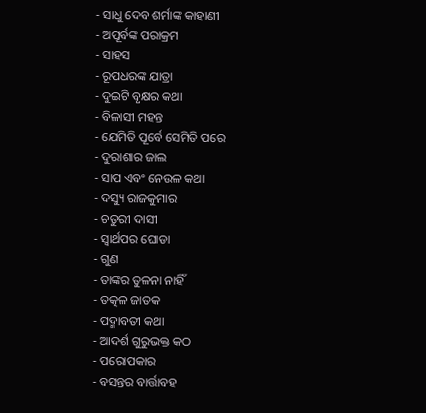- ସାଧୁ ଦେବ ଶର୍ମାଙ୍କ କାହାଣୀ
- ଅପୂର୍ବଙ୍କ ପରାକ୍ରମ
- ସାହସ
- ରୂପଧରଙ୍କ ଯାତ୍ରା
- ଦୁଇଟି ବୃକ୍ଷର କଥା
- ବିଳାସୀ ମହନ୍ତ
- ଯେମିତି ପୂର୍ବେ ସେମିତି ପରେ
- ଦୁରାଶାର ଜାଲ
- ସାପ ଏବଂ ନେଉଳ କଥା
- ଦସ୍ୟୁ ରାଜକୁମାର
- ଚତୁରୀ ଦାସୀ
- ସ୍ୱାର୍ଥପର ଘୋଡା
- ଗୁଣ
- ତାଙ୍କର ତୁଳନା ନାହିଁ
- ତତ୍କଳ ଜାତକ
- ପଦ୍ମାବତୀ କଥା
- ଆଦର୍ଶ ଗୁରୁଭକ୍ତ କଠ
- ପରୋପକାର
- ବସନ୍ତର ବାର୍ତ୍ତାବହ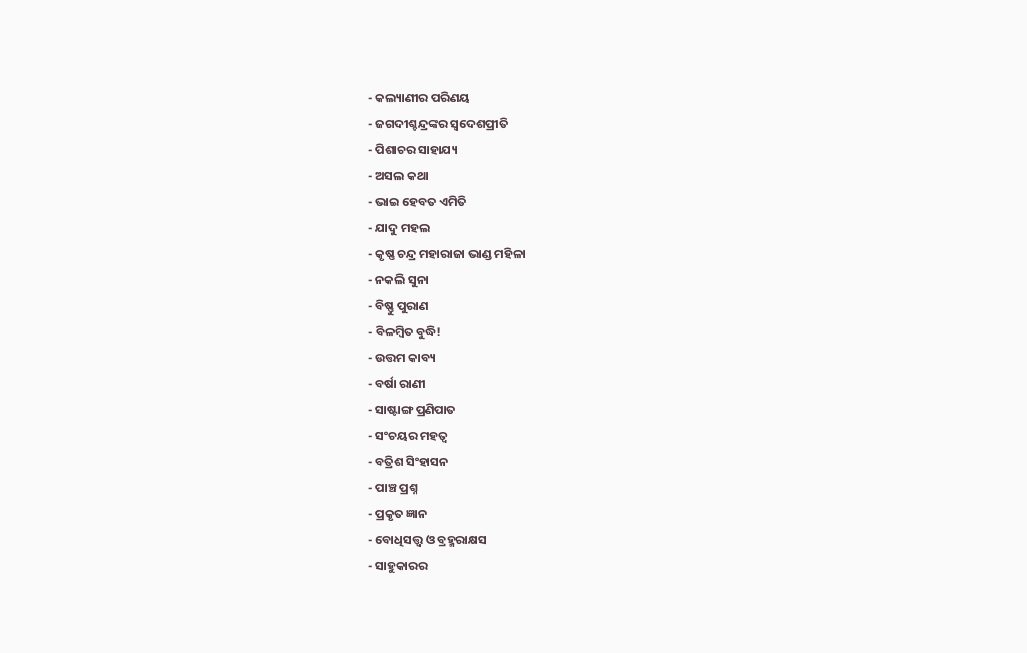- କଲ୍ୟାଣୀର ପରିଣୟ
- ଜଗଦୀଶ୍ଚନ୍ଦ୍ରଙ୍କର ସ୍ୱଦେଶପ୍ରୀତି
- ପିଶାଚର ସାହାଯ୍ୟ
- ଅସଲ କଥା
- ଭାଇ ହେବତ ଏମିତି
- ଯାଦୁ ମହଲ
- କୃଷ୍ଣ ଚନ୍ଦ୍ର ମହାରାଜା ଭାଣ୍ଡ ମହିଳା
- ନକଲି ସୁନା
- ବିଷ୍ଣୁ ପୁରାଣ
- ବିଳମ୍ବିତ ବୁଦ୍ଧି!
- ଉତ୍ତମ କାବ୍ୟ
- ବର୍ଷା ରାଣୀ
- ସାଷ୍ଟାଙ୍ଗ ପ୍ରଣିପାତ
- ସଂଚୟର ମହତ୍ୱ
- ବତ୍ରିଶ ସିଂହାସନ
- ପାଞ୍ଚ ପ୍ରଶ୍ନ
- ପ୍ରକୃତ ଜ୍ଞାନ
- ବୋଧିସତ୍ତ୍ଵ ଓ ବ୍ରହ୍ମରାକ୍ଷସ
- ସାହୁକାରର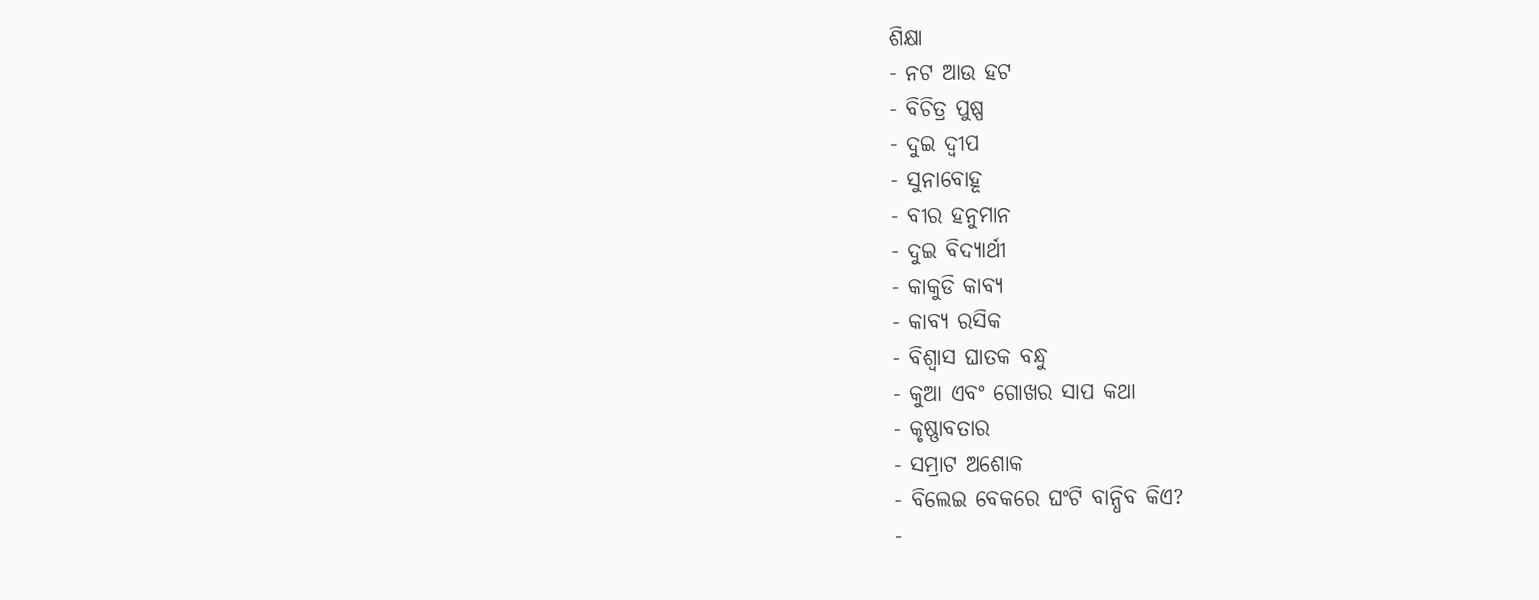ଶିକ୍ଷା
- ନଟ ଆଉ ହଟ
- ବିଚିତ୍ର ପୁଷ୍ପ
- ଦୁଇ ଦ୍ୱୀପ
- ସୁନାବୋହୂ
- ବୀର ହନୁମାନ
- ଦୁଇ ବିଦ୍ୟାର୍ଥୀ
- କାକୁଡି କାବ୍ୟ
- କାବ୍ୟ ରସିକ
- ବିଶ୍ୱାସ ଘାତକ ବନ୍ଧୁ
- କୁଆ ଏବଂ ଗୋଖର ସାପ କଥା
- କୃଷ୍ଣାବତାର
- ସମ୍ରାଟ ଅଶୋକ
- ବିଲେଇ ବେକରେ ଘଂଟି ବାନ୍ଧିବ କିଏ?
-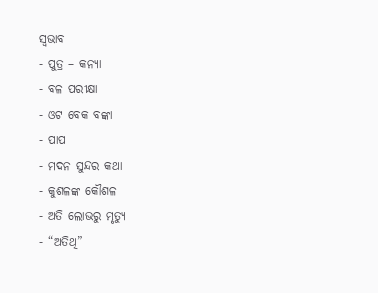ସ୍ୱଭାବ
- ପୁତ୍ର – କନ୍ୟା
- ବଳ ପରୀକ୍ଷା
- ଓଟ ବେକ ବଙ୍କା
- ପାପ
- ମଦନ ସୁନ୍ଦର କଥା
- କୁଶଳଙ୍କ କୌଶଳ
- ଅତି ଲୋଭରୁ ମୃତ୍ୟୁ
- “ଅତିଥି”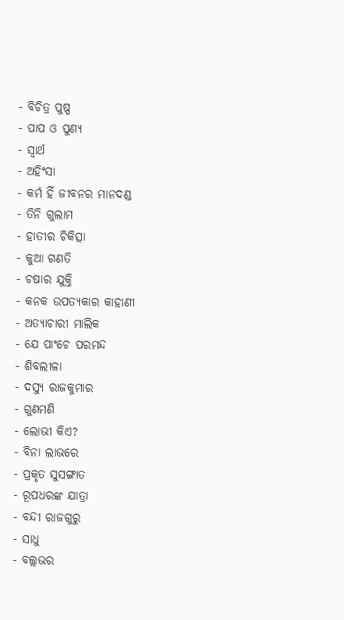- ବିଚିତ୍ର ପୁଷ୍ପ
- ପାପ ଓ ପୁଣ୍ୟ
- ସ୍ୱାର୍ଥ
- ଅହିଂସା
- କର୍ମ ହିଁ ଜୀବନର ମାନଦଣ୍ଡ
- ତିନି ଗୁଲାମ
- ହାତୀର ଚିକିତ୍ସା
- କୁଆ ଗଣତି
- ଚଷାର ଯୁକ୍ତି
- କନକ ଉପତ୍ୟକାର କାହାଣୀ
- ଅତ୍ୟାଚାରୀ ମାଲିକ
- ଯେ ପାଂଚେ ପରମନ୍ଦ
- ଶିବଲୀଳା
- ଦସ୍ୟୁ ରାଜକୁମାର
- ଗୁଣମଣି
- ଲୋଭୀ କିଏ?
- ବିନା ଲାଭରେ
- ପ୍ରକୃତ ସୁସଙ୍ଗାତ
- ରୂପଧରଙ୍କ ଯାତ୍ରା
- ବନ୍ଦୀ ରାଜଗୁରୁ
- ସାଧୁ
- ବଲ୍ଲଭର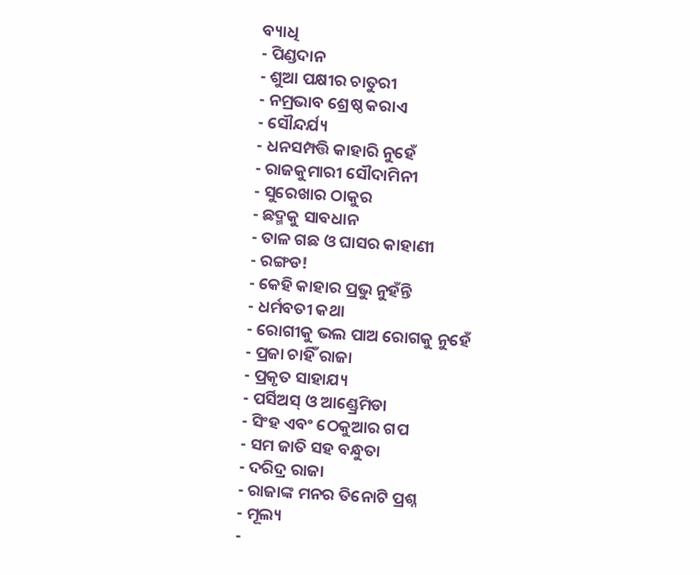ବ୍ୟାଧି
- ପିଣ୍ଡଦାନ
- ଶୁଆ ପକ୍ଷୀର ଚାତୁରୀ
- ନମ୍ରଭାବ ଶ୍ରେଷ୍ଠ କରାଏ
- ସୌନ୍ଦର୍ଯ୍ୟ
- ଧନସମ୍ପତ୍ତି କାହାରି ନୁହେଁ
- ରାଜକୁମାରୀ ସୌଦାମିନୀ
- ସୁରେଖାର ଠାକୁର
- ଛଦ୍ମକୁ ସାବଧାନ
- ତାଳ ଗଛ ଓ ଘାସର କାହାଣୀ
- ରଙ୍ଗଡ!
- କେହି କାହାର ପ୍ରଭୁ ନୁହଁନ୍ତି
- ଧର୍ମବତୀ କଥା
- ରୋଗୀକୁ ଭଲ ପାଅ ରୋଗକୁ ନୁହେଁ
- ପ୍ରଜା ଚାହିଁ ରାଜା
- ପ୍ରକୃତ ସାହାଯ୍ୟ
- ପର୍ସିଅସ୍ ଓ ଆଣ୍ଡ୍ରେମିଡା
- ସିଂହ ଏବଂ ଠେକୁଆର ଗପ
- ସମ ଜାତି ସହ ବନ୍ଧୁତା
- ଦରିଦ୍ର ରାଜା
- ରାଜାଙ୍କ ମନର ତିନୋଟି ପ୍ରଶ୍ନ
- ମୂଲ୍ୟ
-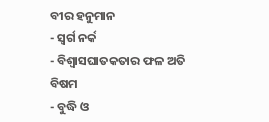ବୀର ହନୁମାନ
- ସ୍ୱର୍ଗ ନର୍କ
- ବିଶ୍ୱାସଘାତକତାର ଫଳ ଅତି ବିଷମ
- ବୁଦ୍ଧି ଓ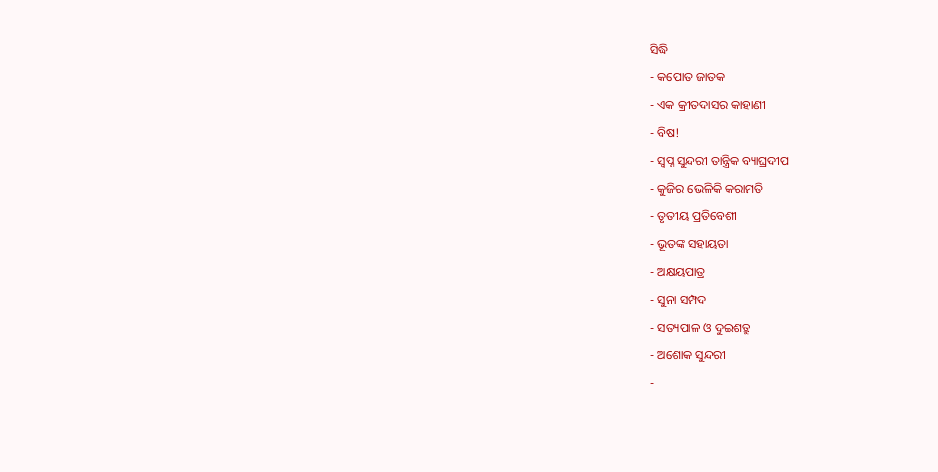ସିଦ୍ଧି
- କପୋତ ଜାତକ
- ଏକ କ୍ରୀତଦାସର କାହାଣୀ
- ବିଷ!
- ସ୍ୱପ୍ନ ସୁନ୍ଦରୀ ତାନ୍ତ୍ରିକ ବ୍ୟାଘ୍ରଦୀପ
- କୁଜିର ଭେଳିକି କରାମତି
- ତୃତୀୟ ପ୍ରତିବେଶୀ
- ଭୂତଙ୍କ ସହାୟତା
- ଅକ୍ଷୟପାତ୍ର
- ସୁନା ସମ୍ପଦ
- ସତ୍ୟପାଳ ଓ ଦୁଇଶତ୍ରୁ
- ଅଶୋକ ସୁନ୍ଦରୀ
-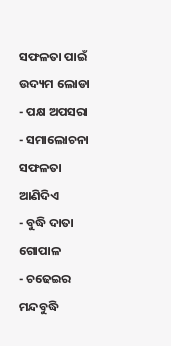ସଫଳତା ପାଇଁ ଉଦ୍ୟମ ଲୋଡା
- ପକ୍ଷ ଅପସରା
- ସମାଲୋଚନା ସଫଳତା ଆଣିଦିଏ
- ବୁଦ୍ଧି ଦାତା ଗୋପାଳ
- ଚଢେଇର ମନ୍ଦବୁଦ୍ଧି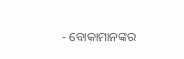- ବୋକାମାନଙ୍କର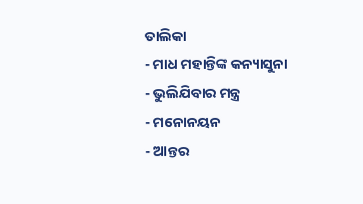ତାଲିକା
- ମାଧ ମହାନ୍ତିଙ୍କ କନ୍ୟାସୁନା
- ଭୁଲିଯିବାର ମନ୍ତ୍ର
- ମନୋନୟନ
- ଆନ୍ତର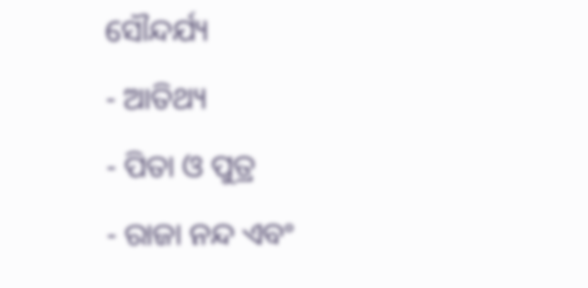ସୌନ୍ଦର୍ଯ୍ୟ
- ଆତିଥ୍ୟ
- ପିତା ଓ ପୁତ୍ର
- ରାଜା ନନ୍ଦ ଏବଂ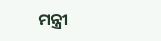ମନ୍ତ୍ରୀ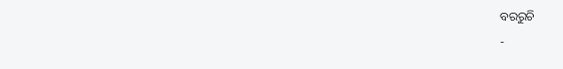ବରରୁଚି
-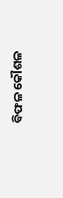ବିଫଳ କୌଶଳ